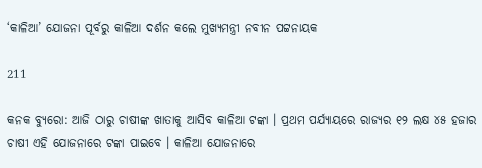‘କାଳିଆ’ ଯୋଜନା ପୂର୍ବରୁ କାଳିଆ ଦର୍ଶନ କଲେ ମୁଖ୍ୟମନ୍ତ୍ରୀ ନବୀନ ପଟ୍ଟନାୟକ

211

କନକ ବ୍ୟୁରୋ: ଆଜି ଠାରୁ ଚାଷୀଙ୍କ ଖାତାକୁ ଆସିବ କାଳିଆ ଟଙ୍କା । ପ୍ରଥମ ପର୍ଯ୍ୟାୟରେ ରାଜ୍ୟର ୧୨ ଲକ୍ଷ ୪୫ ହଜାର ଚାଷୀ ଏହି ଯୋଜନାରେ ଟଙ୍କା ପାଇବେ । କାଳିଆ ଯୋଜନାରେ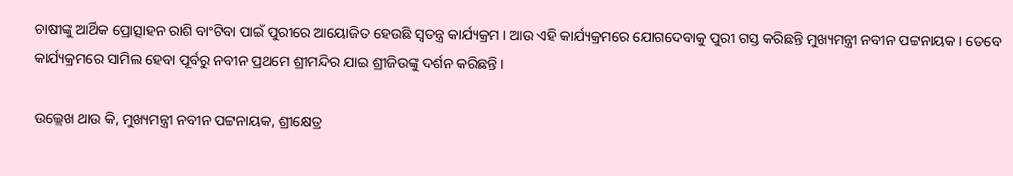ଚାଷୀଙ୍କୁ ଆର୍ଥିକ ପ୍ରୋତ୍ସାହନ ରାଶି ବାଂଟିବା ପାଇଁ ପୁରୀରେ ଆୟୋଜିତ ହେଉଛି ସ୍ୱତନ୍ତ୍ର କାର୍ଯ୍ୟକ୍ରମ । ଆଉ ଏହି କାର୍ଯ୍ୟକ୍ରମରେ ଯୋଗଦେବାକୁ ପୁରୀ ଗସ୍ତ କରିଛନ୍ତି ମୁଖ୍ୟମନ୍ତ୍ରୀ ନବୀନ ପଟ୍ଟନାୟକ । ତେବେ କାର୍ଯ୍ୟକ୍ରମରେ ସାମିଲ ହେବା ପୂର୍ବରୁ ନବୀନ ପ୍ରଥମେ ଶ୍ରୀମନ୍ଦିର ଯାଇ ଶ୍ରୀଜିଉଙ୍କୁ ଦର୍ଶନ କରିଛନ୍ତି ।

ଉଲ୍ଲେଖ ଥାଉ କି, ମୁଖ୍ୟମନ୍ତ୍ରୀ ନବୀନ ପଟ୍ଟନାୟକ, ଶ୍ରୀକ୍ଷେତ୍ର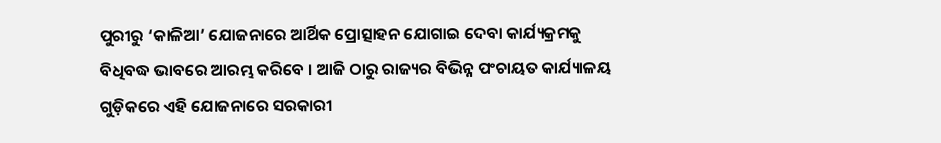ପୁରୀରୁ ‘କାଳିଆ’ ଯୋଜନାରେ ଆର୍ଥିକ ପ୍ରୋତ୍ସାହନ ଯୋଗାଇ ଦେବା କାର୍ଯ୍ୟକ୍ରମକୁ ବିଧିବଦ୍ଧ ଭାବରେ ଆରମ୍ଭ କରିବେ । ଆଜି ଠାରୁ ରାଜ୍ୟର ବିଭିନ୍ନ ପଂଚାୟତ କାର୍ଯ୍ୟାଳୟ ଗୁଡ଼ିକରେ ଏହି ଯୋଜନାରେ ସରକାରୀ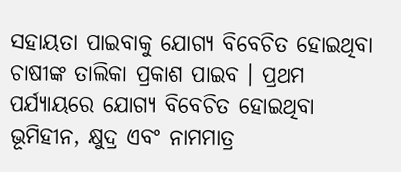ସହାୟତା ପାଇବାକୁ ଯୋଗ୍ୟ ବିବେଚିତ ହୋଇଥିବା ଚାଷୀଙ୍କ ତାଲିକା ପ୍ରକାଶ ପାଇବ । ପ୍ରଥମ ପର୍ଯ୍ୟାୟରେ ଯୋଗ୍ୟ ବିବେଚିତ ହୋଇଥିବା ଭୂମିହୀନ, କ୍ଷୁଦ୍ର ଏବଂ ନାମମାତ୍ର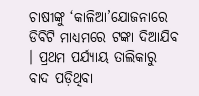ଚାଷୀଙ୍କୁ ‘କାଳିଆ’ଯୋଜନାରେ ଡିବିଟି ମାଧ୍ୟମରେ ଟଙ୍କା ଦିଆଯିବ । ପ୍ରଥମ ପର୍ଯ୍ୟାୟ ତାଲିକାରୁ ବାଦ ପଡ଼ିଥିବା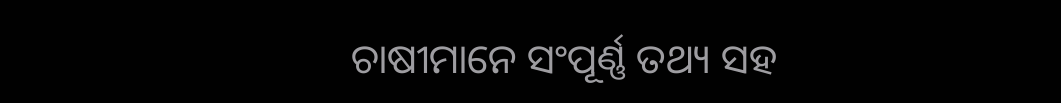ଚାଷୀମାନେ ସଂପୂର୍ଣ୍ଣ ତଥ୍ୟ ସହ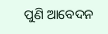ପୁଣି ଆବେଦନ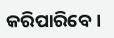କରିପାରିବେ ।